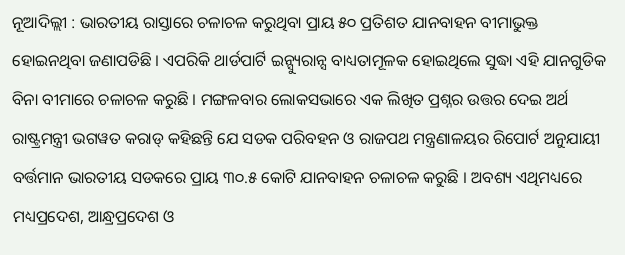ନୂଆଦିଲ୍ଲୀ : ଭାରତୀୟ ରାସ୍ତାରେ ଚଳାଚଳ କରୁଥିବା ପ୍ରାୟ ୫୦ ପ୍ରତିଶତ ଯାନବାହନ ବୀମାଭୁକ୍ତ ହୋଇନଥିବା ଜଣାପଡିଛି । ଏପରିକି ଥାର୍ଡପାର୍ଟି ଇନ୍ସ୍ୟୁରାନ୍ସ ବାଧ୍ୟତାମୂଳକ ହୋଇଥିଲେ ସୁଦ୍ଧା ଏହି ଯାନଗୁଡିକ ବିନା ବୀମାରେ ଚଳାଚଳ କରୁଛି । ମଙ୍ଗଳବାର ଲୋକସଭାରେ ଏକ ଲିଖିତ ପ୍ରଶ୍ନର ଉତ୍ତର ଦେଇ ଅର୍ଥ ରାଷ୍ଟ୍ରମନ୍ତ୍ରୀ ଭଗୱତ କରାଡ୍ କହିଛନ୍ତି ଯେ ସଡକ ପରିବହନ ଓ ରାଜପଥ ମନ୍ତ୍ରଣାଳୟର ରିପୋର୍ଟ ଅନୁଯାୟୀ ବର୍ତ୍ତମାନ ଭାରତୀୟ ସଡକରେ ପ୍ରାୟ ୩୦.୫ କୋଟି ଯାନବାହନ ଚଳାଚଳ କରୁଛି । ଅବଶ୍ୟ ଏଥିମଧ୍ୟରେ ମଧ୍ୟପ୍ରଦେଶ, ଆନ୍ଧ୍ରପ୍ରଦେଶ ଓ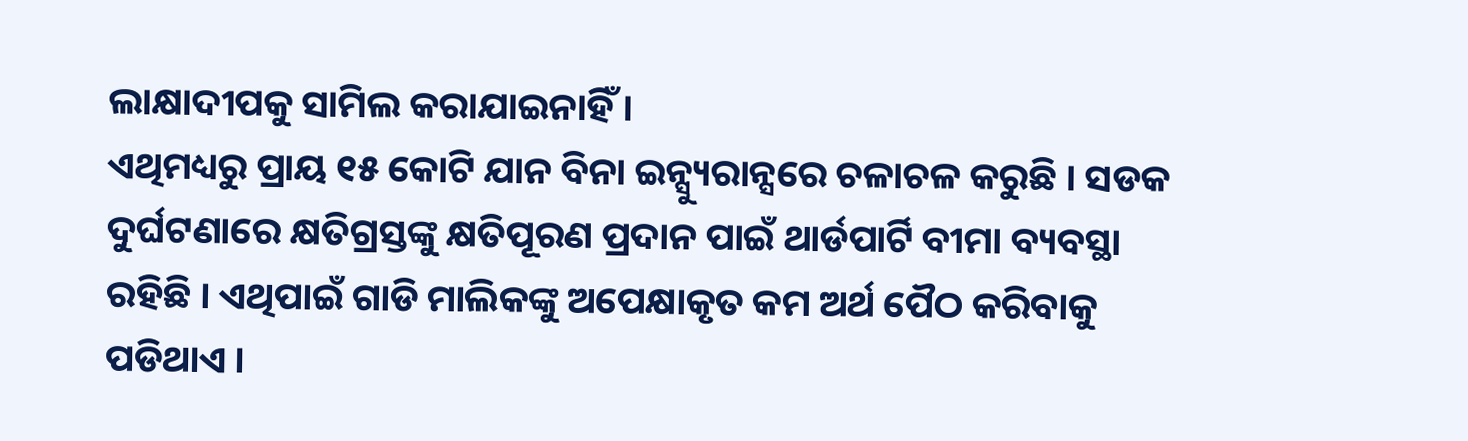ଲାକ୍ଷାଦୀପକୁ ସାମିଲ କରାଯାଇନାହିଁ ।
ଏଥିମଧ୍ୟରୁ ପ୍ରାୟ ୧୫ କୋଟି ଯାନ ବିନା ଇନ୍ସ୍ୟୁରାନ୍ସରେ ଚଳାଚଳ କରୁଛି । ସଡକ ଦୁର୍ଘଟଣାରେ କ୍ଷତିଗ୍ରସ୍ତଙ୍କୁ କ୍ଷତିପୂରଣ ପ୍ରଦାନ ପାଇଁ ଥାର୍ଡପାର୍ଟି ବୀମା ବ୍ୟବସ୍ଥା ରହିଛି । ଏଥିପାଇଁ ଗାଡି ମାଲିକଙ୍କୁ ଅପେକ୍ଷାକୃତ କମ ଅର୍ଥ ପୈଠ କରିବାକୁ ପଡିଥାଏ ।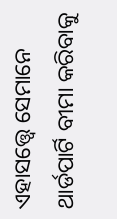ଏହାସତ୍ତ୍ୱେ ସେମାନେ ଥାର୍ଡପାର୍ଟି ବୀମା କରିବାକୁ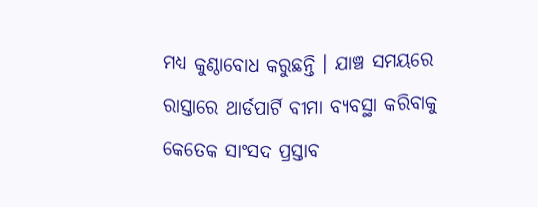ମଧ୍ୟ କୁଣ୍ଠାବୋଧ କରୁଛନ୍ତି । ଯାଞ୍ଚ ସମୟରେ ରାସ୍ତାରେ ଥାର୍ଡପାର୍ଟି ବୀମା ବ୍ୟବସ୍ଥା କରିବାକୁ କେତେକ ସାଂସଦ ପ୍ରସ୍ତାବ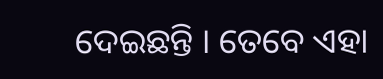ଦେଇଛନ୍ତି । ତେବେ ଏହା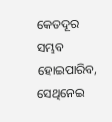କେତଦୂର ସମ୍ଭବ ହୋଇପାରିବ, ସେଥିନେଇ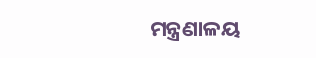ମନ୍ତ୍ରଣାଳୟ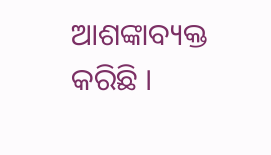ଆଶଙ୍କାବ୍ୟକ୍ତ କରିଛି ।